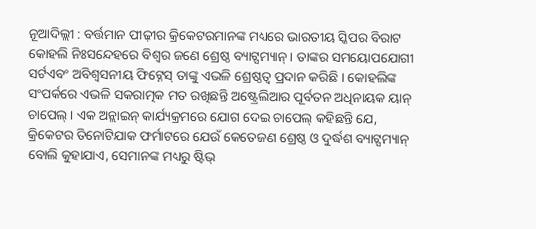ନୂଆଦିଲ୍ଲୀ : ବର୍ତ୍ତମାନ ପୀଢ଼ୀର କ୍ରିକେଟରମାନଙ୍କ ମଧ୍ୟରେ ଭାରତୀୟ ସ୍କିପର ବିରାଟ କୋହଲି ନିଃସନ୍ଦେହରେ ବିଶ୍ୱର ଜଣେ ଶ୍ରେଷ୍ଠ ବ୍ୟାଟ୍ସମ୍ୟାନ୍ । ତାଙ୍କର ସମୟୋପଯୋଗୀ ସର୍ଟଏବଂ ଅବିଶ୍ୱସନୀୟ ଫିଟ୍ନେସ୍ ତାଙ୍କୁ ଏଭଳି ଶ୍ରେଷ୍ଠତ୍ୱ ପ୍ରଦାନ କରିଛି । କୋହଲିଙ୍କ ସଂପର୍କରେ ଏଭଳି ସକରାତ୍ମକ ମତ ରଖିଛନ୍ତି ଅଷ୍ଟ୍ରେଲିଆର ପୂର୍ବତନ ଅଧିନାୟକ ୟାନ୍ ଚାପେଲ୍ । ଏକ ଅନ୍ଲାଇନ୍ କାର୍ଯ୍ୟକ୍ରମରେ ଯୋଗ ଦେଇ ଚାପେଲ୍ କହିଛନ୍ତି ଯେ, କ୍ରିକେଟର ତିନୋଟିଯାକ ଫର୍ମାଟରେ ଯେଉଁ କେତେଜଣ ଶ୍ରେଷ୍ଠ ଓ ଦୁର୍ଦ୍ଧଶ ବ୍ୟାଟ୍ସମ୍ୟାନ୍ ବୋଲି କୁହାଯାଏ, ସେମାନଙ୍କ ମଧ୍ୟରୁ ଷ୍ଟିଭ୍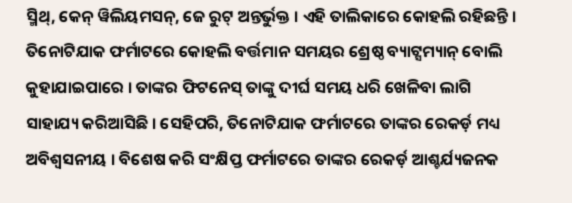ସ୍ମିଥ୍, କେନ୍ ୱିଲିୟମସନ୍, ଜେ ରୁଟ୍ ଅନ୍ତର୍ଭୁକ୍ତ । ଏହି ତାଲିକାରେ କୋହଲି ରହିଛନ୍ତି । ତିନୋଟିଯାକ ଫର୍ମାଟରେ କୋହଲି ବର୍ତ୍ତମାନ ସମୟର ଶ୍ରେଷ୍ଠ ବ୍ୟାଟ୍ସମ୍ୟାନ୍ ବୋଲି କୁହାଯାଇପାରେ । ତାଙ୍କର ଫିଟନେସ୍ ତାଙ୍କୁ ଦୀର୍ଘ ସମୟ ଧରି ଖେଳିବା ଲାଗି ସାହାଯ୍ୟ କରିଆସିଛି । ସେହିପରି, ତିନୋଟିଯାକ ଫର୍ମାଟରେ ତାଙ୍କର ରେକର୍ଡ଼ ମଧ୍ୟ ଅବିଶ୍ୱସନୀୟ । ବିଶେଷ କରି ସଂକ୍ଷିପ୍ତ ଫର୍ମାଟରେ ତାଙ୍କର ରେକର୍ଡ଼ ଆଶ୍ଚର୍ଯ୍ୟଜନକ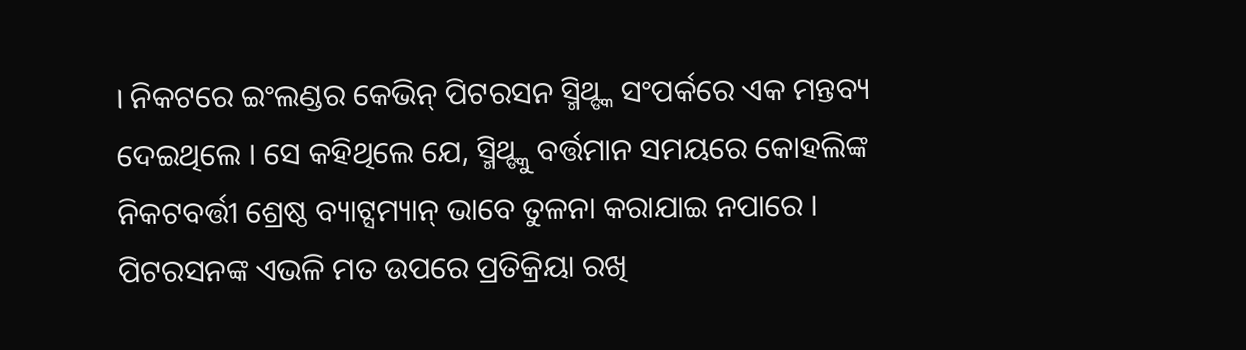। ନିକଟରେ ଇଂଲଣ୍ଡର କେଭିନ୍ ପିଟରସନ ସ୍ମିଥ୍ଙ୍କ ସଂପର୍କରେ ଏକ ମନ୍ତବ୍ୟ ଦେଇଥିଲେ । ସେ କହିଥିଲେ ଯେ, ସ୍ମିଥ୍ଙ୍କୁ ବର୍ତ୍ତମାନ ସମୟରେ କୋହଲିଙ୍କ ନିକଟବର୍ତ୍ତୀ ଶ୍ରେଷ୍ଠ ବ୍ୟାଟ୍ସମ୍ୟାନ୍ ଭାବେ ତୁଳନା କରାଯାଇ ନପାରେ । ପିଟରସନଙ୍କ ଏଭଳି ମତ ଉପରେ ପ୍ରତିକ୍ରିୟା ରଖି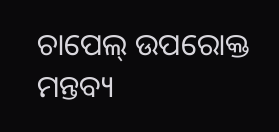ଚାପେଲ୍ ଉପରୋକ୍ତ ମନ୍ତବ୍ୟ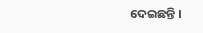ଦେଇଛନ୍ତି ।